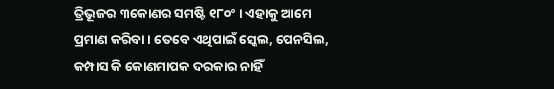ତ୍ରିଭୂଜର ୩କୋଣର ସମଷ୍ଟି ୧୮୦ଂ । ଏହାକୁ ଆମେ ପ୍ରମାଣ କରିବା । ତେବେ ଏଥିପାଇଁ ସ୍କେଲ, ପେନସିଲ, କମ୍ପାସ କି କୋଣମାପକ ଦରକାର ନାହିଁ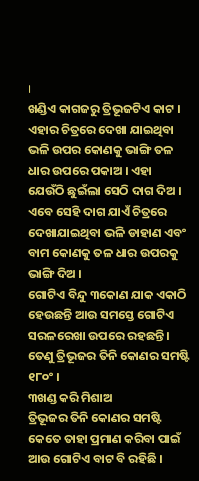।
ଖଣ୍ଡିଏ କାଗଜରୁ ତ୍ରିଭୂଜଟିଏ କାଟ । ଏହାର ଚିତ୍ରରେ ଦେଖା ଯାଇଥିବା ଭଳି ଉପର କୋଣକୁ ଭାଙ୍ଗି ତଳ ଧାର ଉପରେ ପକାଅ । ଏହା ଯେଉଁଠି ଛୁଇଁଲା ସେଠି ଦାଗ ଦିଅ ।
ଏବେ ସେହି ଦାଗ ଯାଏଁ ଚିତ୍ରରେ ଦେଖାଯାଇଥିବା ଭଳି ଡାହାଣ ଏବଂ ବାମ କୋଣକୁ ତଳ ଧାର ଉପରକୁ ଭାଙ୍ଗି ଦିଅ ।
ଗୋଟିଏ ବିନ୍ଦୁ ୩କୋଣ ଯାକ ଏକାଠି ହେଉଛନ୍ତି ଆଉ ସମସ୍ତେ ଗୋଟିଏ ସରଳରେଖା ଉପରେ ରହଛନ୍ତି । ତେଣୁ ତ୍ରିଭୂଜର ତିନି କୋଣର ସମଷ୍ଟି ୧୮୦ଂ ।
୩ଖଣ୍ଡ କରି ମିଶାଅ
ତ୍ରିଭୂଜର ତିନି କୋଣର ସମଷ୍ଟି କେତେ ତାହା ପ୍ରମାଣ କରିବା ପାଇଁ ଆଉ ଗୋଟିଏ ବାଟ ବି ରହିଛି ।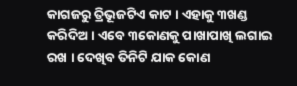କାଗଜରୁ ତ୍ରିଭୂଜଟିଏ କାଟ । ଏହାକୁ ୩ଖଣ୍ଡ କରିଦିଅ । ଏବେ ୩କୋଣକୁ ପାଖାପାଖି ଲଗାଇ ରଖ । ଦେଖିବ ତିନିଟି ଯାକ କୋଣ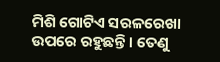ମିଶି ଗୋଟିଏ ସରଳରେଖା ଉପରେ ରହୁଛନ୍ତି । ତେଣୁ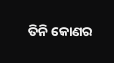ତିନି କୋଣର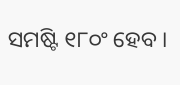ସମଷ୍ଟି ୧୮୦ଂ ହେବ ।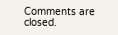Comments are closed.